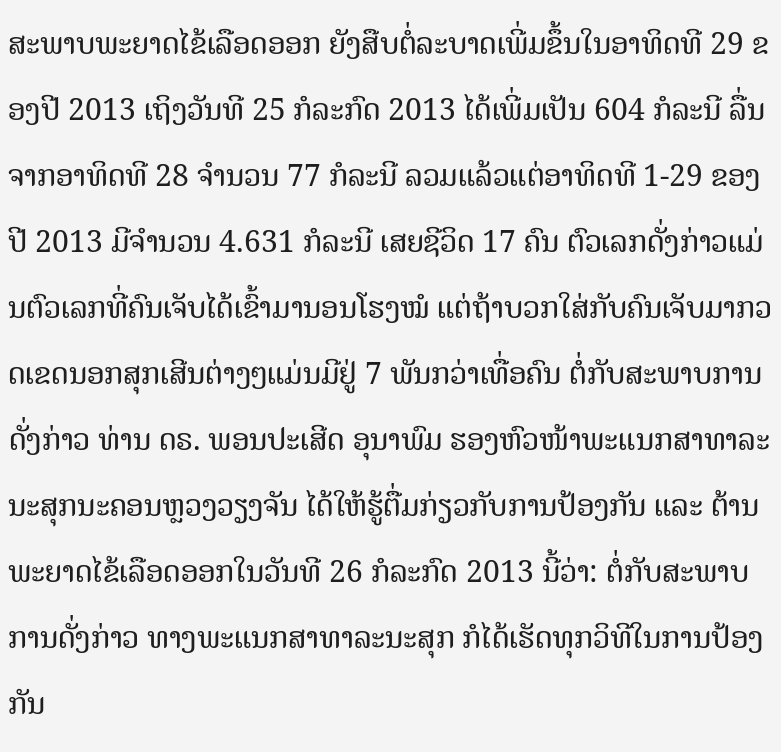ສະພາບພະຍາດໄຂ້ເລືອດອອກ ຍັງສືບຕໍ່ລະບາດເພີ່ມຂຶ້ນໃນອາທິດທີ 29 ຂອງປີ 2013 ເຖິງວັນທີ 25 ກໍລະກົດ 2013 ໄດ້ເພີ່ມເປັນ 604 ກໍລະນີ ລື່ນຈາກອາທິດທີ 28 ຈຳນວນ 77 ກໍລະນີ ລວມແລ້ວແຕ່ອາທິດທີ 1-29 ຂອງປີ 2013 ມີຈຳນວນ 4.631 ກໍລະນີ ເສຍຊີວິດ 17 ຄົນ ຕົວເລກດັ່ງກ່າວແມ່ນຕົວເລກທີ່ຄົນເຈັບໄດ້ເຂົ້າມານອນໂຮງໝໍ ແຕ່ຖ້າບວກໃສ່ກັບຄົນເຈັບມາກວດເຂດນອກສຸກເສີນຕ່າງໆແມ່ນມີຢູ່ 7 ພັນກວ່າເທື່ອຄົນ ຕໍ່ກັບສະພາບການດັ່ງກ່າວ ທ່ານ ດຣ. ພອນປະເສີດ ອຸນາພົມ ຮອງຫົວໜ້າພະແນກສາທາລະນະສຸກນະຄອນຫຼວງວຽງຈັນ ໄດ້ໃຫ້ຮູ້ຕື່ມກ່ຽວກັບການປ້ອງກັນ ແລະ ຕ້ານພະຍາດໄຂ້ເລືອດອອກໃນວັນທີ 26 ກໍລະກົດ 2013 ນີ້ວ່າ: ຕໍ່ກັບສະພາບການດັ່ງກ່າວ ທາງພະແນກສາທາລະນະສຸກ ກໍໄດ້ເຮັດທຸກວິທີໃນການປ້ອງກັນ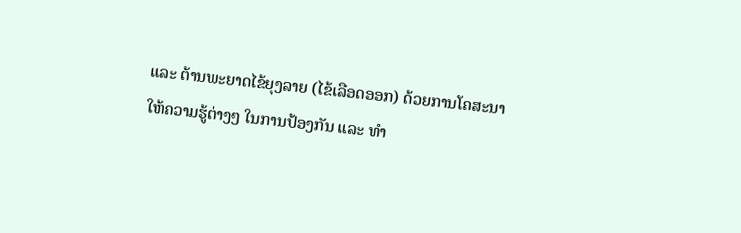ແລະ ຕ້ານພະຍາດໄຂ້ຍຸງລາຍ (ໄຂ້ເລືອດອອກ) ດ້ວຍການໂຄສະນາໃຫ້ຄວາມຮູ້ຕ່າງໆ ໃນການປ້ອງກັນ ແລະ ທຳ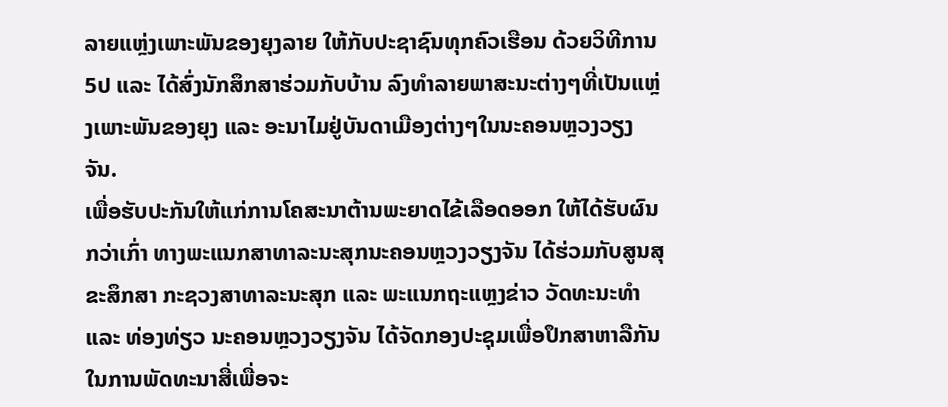ລາຍແຫຼ່ງເພາະພັນຂອງຍຸງລາຍ ໃຫ້ກັບປະຊາຊົນທຸກຄົວເຮືອນ ດ້ວຍວິທີການ 5ປ ແລະ ໄດ້ສົ່ງນັກສຶກສາຮ່ວມກັບບ້ານ ລົງທຳລາຍພາສະນະຕ່າງໆທີ່ເປັນແຫຼ່ງເພາະພັນຂອງຍຸງ ແລະ ອະນາໄມຢູ່ບັນດາເມືອງຕ່າງໆໃນນະຄອນຫຼວງວຽງຈັນ.
ເພື່ອຮັບປະກັນໃຫ້ແກ່ການໂຄສະນາຕ້ານພະຍາດໄຂ້ເລືອດອອກ ໃຫ້ໄດ້ຮັບຜົນກວ່າເກົ່າ ທາງພະແນກສາທາລະນະສຸກນະຄອນຫຼວງວຽງຈັນ ໄດ້ຮ່ວມກັບສູນສຸຂະສຶກສາ ກະຊວງສາທາລະນະສຸກ ແລະ ພະແນກຖະແຫຼງຂ່າວ ວັດທະນະທຳ ແລະ ທ່ອງທ່ຽວ ນະຄອນຫຼວງວຽງຈັນ ໄດ້ຈັດກອງປະຊຸມເພື່ອປຶກສາຫາລືກັນ ໃນການພັດທະນາສື່ເພື່ອຈະ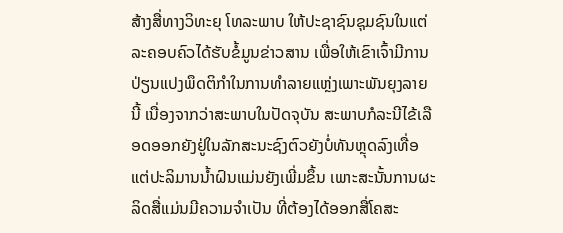ສ້າງສື່ທາງວິທະຍຸ ໂທລະພາບ ໃຫ້ປະຊາຊົນຊຸມຊົນໃນແຕ່ລະຄອບຄົວໄດ້ຮັບຂໍ້ມູນຂ່າວສານ ເພື່ອໃຫ້ເຂົາເຈົ້າມີການປ່ຽນແປງພຶດຕິກຳໃນການທຳລາຍແຫຼ່ງເພາະພັນຍຸງລາຍນີ້ ເນື່ອງຈາກວ່າສະພາບໃນປັດຈຸບັນ ສະພາບກໍລະນີໄຂ້ເລືອດອອກຍັງຢູ່ໃນລັກສະນະຊົງຕົວຍັງບໍ່ທັນຫຼຸດລົງເທື່ອ ແຕ່ປະລິມານນ້ຳຝົນແມ່ນຍັງເພີ່ມຂຶ້ນ ເພາະສະນັ້ນການຜະລິດສື່ແມ່ນມີຄວາມຈຳເປັນ ທີ່ຕ້ອງໄດ້ອອກສື່ໂຄສະ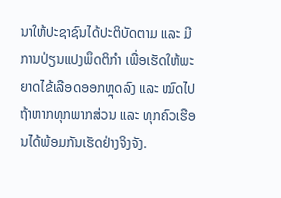ນາໃຫ້ປະຊາຊົນໄດ້ປະຕິບັດຕາມ ແລະ ມີການປ່ຽນແປງພຶດຕິກຳ ເພື່ອເຮັດໃຫ້ພະຍາດໄຂ້ເລືອດອອກຫຼຸດລົງ ແລະ ໝົດໄປຖ້າຫາກທຸກພາກສ່ວນ ແລະ ທຸກຄົວເຮືອນໄດ້ພ້ອມກັນເຮັດຢ່າງຈິງຈັງ.